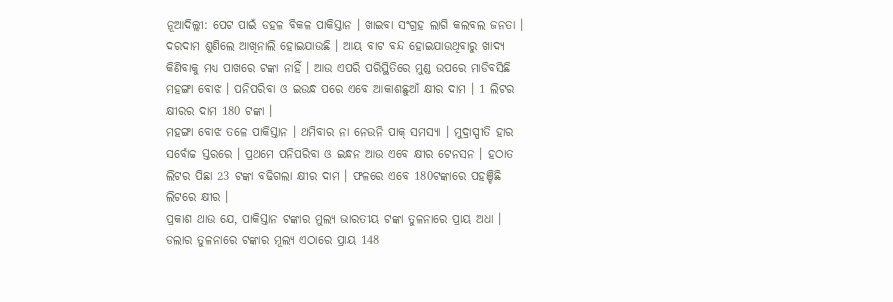ନୂଆଦିଲ୍ଲୀ: ପେଟ ପାଇଁ ଡହଳ ବିକଳ ପାକିସ୍ତାନ । ଖାଇବା ସଂଗ୍ରହ ଲାଗି କଲବଲ ଜନତା । ଦରଦାମ ଶୁଣିଲେ ଆଖିନାଲି ହୋଇଯାଉଛି । ଆୟ ବାଟ ବନ୍ଦ ହୋଇଯାଉଥିବାରୁ ଖାଦ୍ୟ କିଣିବାକୁ ମଧ୍ୟ ପାଖରେ ଟଙ୍କା ନାହିଁ । ଆଉ ଏପରି ପରିସ୍ଥିତିରେ ମୁଣ୍ଡ ଉପରେ ମାଡିବସିଛି ମହଙ୍ଗା ବୋଝ । ପନିପରିବା ଓ ଇଉନ୍ଧ ପରେ ଏବେ ଆକାଶଛୁଆଁ କ୍ଷୀର ଦାମ । 1 ଲିଟର କ୍ଷୀରର ଦାମ 180 ଟଙ୍କା ।
ମହଙ୍ଗା ବୋଝ ତଳେ ପାକିସ୍ତାନ । ଥମିବାର ନା ନେଉନି ପାକ୍ ସମସ୍ୟା । ମୁଦ୍ରାସ୍ପୀତି ହାର ସର୍ବୋଚ୍ଚ ସ୍ତରରେ । ପ୍ରଥମେ ପନିପରିବା ଓ ଇନ୍ଧନ ଆଉ ଏବେ କ୍ଷୀର ଟେନସନ । ହଠାତ ଲିଟର ପିଛା 23 ଟଙ୍କା ବଢିଗଲା କ୍ଷୀର ଦାମ । ଫଳରେ ଏବେ 180ଟଙ୍କାରେ ପହଞ୍ଚିଛି ଲିଟରେ କ୍ଷୀର ।
ପ୍ରକାଶ ଥାଉ ଯେ, ପାକିସ୍ତାନ ଟଙ୍କାର ମୁଲ୍ୟ ଭାରତୀୟ ଟଙ୍କା ତୁଳନାରେ ପ୍ରାୟ ଅଧା । ଡଲାର ତୁଳନାରେ ଟଙ୍କାର ମୂଲ୍ୟ ଏଠାରେ ପ୍ରାୟ 148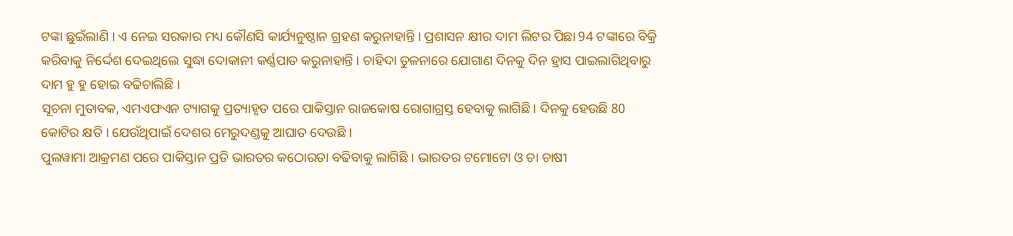ଟଙ୍କା ଛୁଇଁଲାଣି । ଏ ନେଇ ସରକାର ମଧ୍ୟ କୌଣସି କାର୍ଯ୍ୟନୁଷ୍ଠାନ ଗ୍ରହଣ କରୁନାହାନ୍ତି । ପ୍ରଶାସନ କ୍ଷୀର ଦାମ ଲିଟର ପିଛା 94 ଟଙ୍କାରେ ବିକ୍ରି କରିବାକୁ ନିର୍ଦ୍ଦେଶ ଦେଇଥିଲେ ସୁଦ୍ଧା ଦୋକାନୀ କର୍ଣ୍ଣପାତ କରୁନାହାନ୍ତି । ଚାହିଦା ତୁଳନାରେ ଯୋଗାଣ ଦିନକୁ ଦିନ ହ୍ରାସ ପାଇଲାଗିଥିବାରୁ ଦାମ ହୁ ହୁ ହୋଇ ବଢିଚାଲିଛି ।
ସୂଚନା ମୁତାବକ, ଏମଏଫଏନ ଟ୍ୟାଗକୁ ପ୍ରତ୍ୟାହୃତ ପରେ ପାକିସ୍ତାନ ରାଜକୋଷ ରୋଗାଗ୍ରସ୍ତ ହେବାକୁ ଲାଗିଛି। ଦିନକୁ ହେଉଛି 80 କୋଟିର କ୍ଷତି । ଯେଉଁଥିପାଇଁ ଦେଶର ମେରୁଦଣ୍ଡକୁ ଆଘାତ ଦେଉଛି ।
ପୁଲୱାମା ଆକ୍ରମଣ ପରେ ପାକିସ୍ତାନ ପ୍ରତି ଭାରତର କଠୋରତା ବଢିବାକୁ ଲାଗିଛି । ଭାରତର ଟମୋଟୋ ଓ ଚା ଚାଷୀ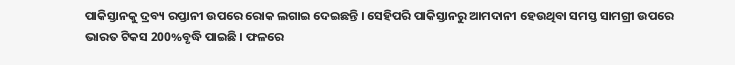ପାକିସ୍ତାନକୁ ଦ୍ରବ୍ୟ ରପ୍ତାନୀ ଉପରେ ରୋକ ଲଗାଇ ଦେଇଛନ୍ତି । ସେହିପରି ପାକିସ୍ତାନରୁ ଆମଦାନୀ ହେଉଥିବା ସମସ୍ତ ସାମଗ୍ରୀ ଉପରେ ଭାରତ ଟିକସ 200%ବୃଦ୍ଧି ପାଇଛି । ଫଳରେ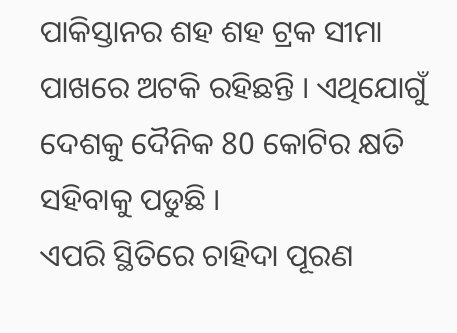ପାକିସ୍ତାନର ଶହ ଶହ ଟ୍ରକ ସୀମା ପାଖରେ ଅଟକି ରହିଛନ୍ତି । ଏଥିଯୋଗୁଁ ଦେଶକୁ ଦୈନିକ 80 କୋଟିର କ୍ଷତି ସହିବାକୁ ପଡୁଛି ।
ଏପରି ସ୍ଥିତିରେ ଚାହିଦା ପୂରଣ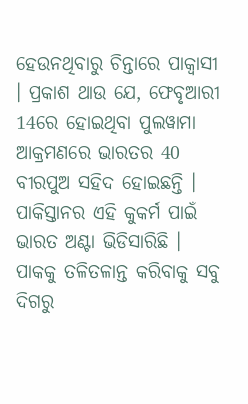ହେଉନଥିବାରୁ ଚିନ୍ତାରେ ପାକ୍ବାସୀ । ପ୍ରକାଶ ଥାଉ ଯେ, ଫେବୃଆରୀ 14ରେ ହୋଇଥିବା ପୁଲୱାମା ଆକ୍ରମଣରେ ଭାରତର 40 ବୀରପୁଅ ସହିଦ ହୋଇଛନ୍ତି । ପାକିସ୍ତାନର ଏହି କୁକର୍ମ ପାଇଁ ଭାରତ ଅଣ୍ଟା ଭିଡିସାରିଛି । ପାକକୁ ତଳିତଳାନ୍ତ କରିବାକୁ ସବୁ ଦିଗରୁ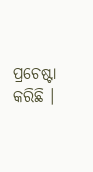ପ୍ରଚେଷ୍ଟା କରିଛି ।